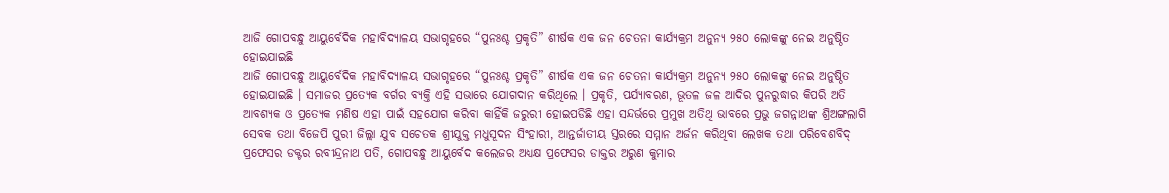ଆଜି ଗୋପବନ୍ଧୁ ଆୟୁର୍ବେଦିକ ମହାବିଦ୍ୟାଳୟ ସଭାଗୃହରେ “ପୁନଃଶ୍ଚ ପ୍ରକୃତି” ଶୀର୍ଷକ ଏକ ଜନ ଚେତନା କାର୍ଯ୍ୟକ୍ରମ ଅନୁନ୍ୟ ୨୫୦ ଲୋକଙ୍କୁ ନେଇ ଅନୁଷ୍ଠିତ ହୋଇଯାଇଛି
ଆଜି ଗୋପବନ୍ଧୁ ଆୟୁର୍ବେଦିକ ମହାବିଦ୍ୟାଳୟ ସଭାଗୃହରେ “ପୁନଃଶ୍ଚ ପ୍ରକୃତି” ଶୀର୍ଷକ ଏକ ଜନ ଚେତନା କାର୍ଯ୍ୟକ୍ରମ ଅନୁନ୍ୟ ୨୫୦ ଲୋକଙ୍କୁ ନେଇ ଅନୁଷ୍ଠିତ ହୋଇଯାଇଛି । ସମାଜର ପ୍ରତ୍ୟେକ ବର୍ଗର ବ୍ୟକ୍ତି ଏହି ସଭାରେ ଯୋଗଦାନ କରିଥିଲେ । ପ୍ରକୃତି, ପର୍ଯ୍ୟାବରଣ, ଭୂତଳ ଜଳ ଆଦିର ପୁନରୁଦ୍ଧାର କିପରି ଅତି ଆବଶ୍ୟକ ଓ ପ୍ରତ୍ୟେକ ମଣିଷ ଏହା ପାଇଁ ସହଯୋଗ କରିବା କାହିଁକି ଜରୁରୀ ହୋଇପଡିଛି ଏହା ସନ୍ଦର୍ଭରେ ପ୍ରମୁଖ ଅତିଥି ଭାବରେ ପ୍ରଭୁ ଜଗନ୍ନାଥଙ୍କ ଶ୍ରିଅଙ୍ଗଲାଗି ସେବକ ତଥା ବିଜେପି ପୁରୀ ଜିଲ୍ଲା ଯୁବ ସଚେତକ ଶ୍ରୀଯୁକ୍ତ ମଧୁସୂଦନ ସିଂହାରୀ, ଆନ୍ତର୍ଜାତୀୟ ସ୍ତରରେ ସମ୍ମାନ ଅର୍ଜନ କରିଥିବା ଲେଖକ ତଥା ପରିବେଶବିଦ୍ ପ୍ରଫେସର ଡକ୍ଟର ରବୀନ୍ଦ୍ରନାଥ ପତି, ଗୋପବନ୍ଧୁ ଆୟୁର୍ବେଦ କଲେଜର ଅଧ୍ୟକ୍ଷ ପ୍ରଫେସର ଡାକ୍ତର ଅରୁଣ କୁମାର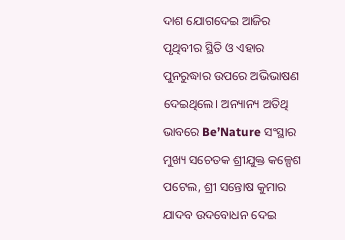ଦାଶ ଯୋଗଦେଇ ଆଜିର ପୃଥିବୀର ସ୍ଥିତି ଓ ଏହାର ପୁନରୁଦ୍ଧାର ଉପରେ ଅଭିଭାଷଣ ଦେଇଥିଲେ। ଅନ୍ୟାନ୍ୟ ଅତିଥି ଭାବରେ Be’Nature ସଂସ୍ଥାର ମୁଖ୍ୟ ସଚେତକ ଶ୍ରୀଯୁକ୍ତ କଳ୍ପେଶ ପଟେଲ, ଶ୍ରୀ ସନ୍ତୋଷ କୁମାର ଯାଦବ ଉଦବୋଧନ ଦେଇ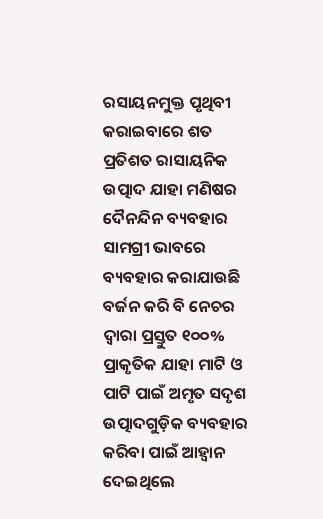ରସାୟନମୁକ୍ତ ପୃଥିବୀ କରାଇବାରେ ଶତ ପ୍ରତିଶତ ରାସାୟନିକ ଉତ୍ପାଦ ଯାହା ମଣିଷର ଦୈନନ୍ଦିନ ବ୍ୟବହାର ସାମଗ୍ରୀ ଭାବରେ ବ୍ୟବହାର କରାଯାଉଛି ବର୍ଜନ କରି ବି ନେଚର ଦ୍ବାରା ପ୍ରସ୍ତୁତ ୧୦୦% ପ୍ରାକୃତିକ ଯାହା ମାଟି ଓ ପାଟି ପାଇଁ ଅମୃତ ସଦୃଶ ଉତ୍ପାଦଗୁଡ଼ିକ ବ୍ୟବହାର କରିବା ପାଇଁ ଆହ୍ଵାନ ଦେଇଥିଲେ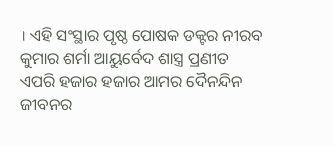। ଏହି ସଂସ୍ଥାର ପୃଷ୍ଠ ପୋଷକ ଡକ୍ଟର ନୀରବ କୁମାର ଶର୍ମା ଆୟୁର୍ବେଦ ଶାସ୍ତ୍ର ପ୍ରଣୀତ ଏପରି ହଜାର ହଜାର ଆମର ଦୈନନ୍ଦିନ ଜୀବନର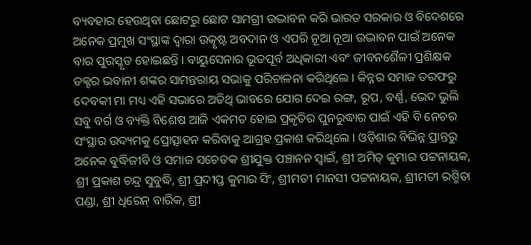ବ୍ୟବହାର ହେଉଥିବା ଛୋଟରୁ ଛୋଟ ସାମଗ୍ରୀ ଉଦ୍ଭାବନ କରି ଭାରତ ସରକାର ଓ ବିଦେଶରେ ଅନେକ ପ୍ରମୁଖ ସଂସ୍ଥାଙ୍କ ଦ୍ୱାରା ଉତ୍କୃଷ୍ଟ ଅବଦାନ ଓ ଏପରି ନୂଆ ନୂଆ ଉଦ୍ଭାବନ ପାଇଁ ଅନେକ ବାର ପୁରସ୍କୃତ ହୋଇଛନ୍ତି । ବାୟୁସେନାର ଭୂତପୂର୍ବ ଅଧିକାରୀ ଏବଂ ଜୀବନଶୈଳୀ ପ୍ରଶିକ୍ଷକ ଡକ୍ଟର ଭବାନୀ ଶଙ୍କର ସାମନ୍ତରାୟ ସଭାକୁ ପରିଚାଳନା କରିଥିଲେ । କିନ୍ନର ସମାଜ ତରଫରୁ ଦେବକୀ ମା ମଧ୍ୟ ଏହି ସଭାରେ ଅତିଥି ଭାବରେ ଯୋଗ ଦେଇ ରଙ୍ଗ, ରୂପ, ବର୍ଣ୍ଣ, ଭେଦ ଭୁଲି ସବୁ ବର୍ଗ ଓ ବ୍ୟକ୍ତି ବିଶେଷ ଆଜି ଏକମତ ହୋଇ ପ୍ରକୃତିର ପୁନରୁଦ୍ଧାର ପାଇଁ ଏହି ବି ନେଚର ସଂସ୍ଥାର ଉଦ୍ୟମକୁ ପ୍ରୋତ୍ସାହନ କରିବାକୁ ଆଗ୍ରହ ପ୍ରକାଶ କରିଥିଲେ । ଓଡ଼ିଶାର ବିଭିନ୍ନ ପ୍ରାନ୍ତରୁ ଅନେକ ବୁଦ୍ଧିଜୀବି ଓ ସମାଜ ସଚେତକ ଶ୍ରୀଯୁକ୍ତ ପଞ୍ଚାନନ ସ୍ୱାଇଁ, ଶ୍ରୀ ଅମିତ୍ କୁମାର ପଟ୍ଟନାୟକ, ଶ୍ରୀ ପ୍ରକାଶ ଚନ୍ଦ୍ର ସୁବୁଦ୍ଧି, ଶ୍ରୀ ପ୍ରଦୀପ୍ତ କୁମାର ସିଂ, ଶ୍ରୀମତୀ ମାନସୀ ପଟ୍ଟନାୟକ, ଶ୍ରୀମତୀ ରଶ୍ମିତା ପଣ୍ଡା, ଶ୍ରୀ ଧିରେନ୍ ବାରିକ, ଶ୍ରୀ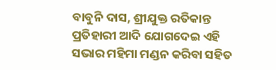ବାବୁନି ଦାସ, ଶ୍ରୀଯୁକ୍ତ ରତିକାନ୍ତ ପ୍ରତିହାରୀ ଆଦି ଯୋଗଦେଇ ଏହି ସଭାର ମହିମା ମଣ୍ଡନ କରିବା ସହିତ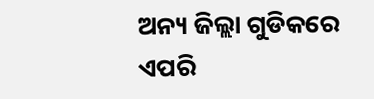ଅନ୍ୟ ଜିଲ୍ଲା ଗୁଡିକରେ ଏପରି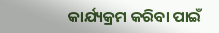କାର୍ଯ୍ୟକ୍ରମ କରିବା ପାଇଁ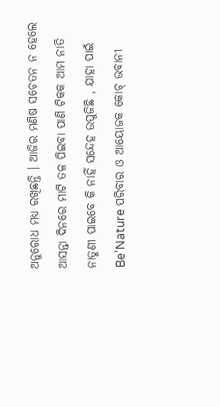ଅନୁରୋଧ ମଧ୍ୟ ରଖିଛନ୍ତି । ଆଜିର ମଣିଷ ସଚେତନ ନ ହେଲେ ଆସନ୍ତା ଦିନରେ ମାଟି ତଳ ପିଇବା ପାଣି ଟିକକ ଆମ ନାତି ନାତୁଣୀ ପାଇବେ କି ନାହିଁ ସନ୍ଦେହ ଉପୁଜିଛି , ଯାହା ପାଇଁ Be’Nature ପରିବାର ଓ ଆୟୋଜକ କୋଚ୍ ଭବାନୀ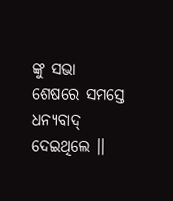ଙ୍କୁ ସଭା ଶେଷରେ ସମସ୍ତେ ଧନ୍ୟବାଦ୍ ଦେଇଥିଲେ ।।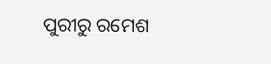ପୁରୀରୁ ରମେଶ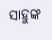ସାହୁଙ୍କ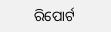ରିପୋର୍ଟ